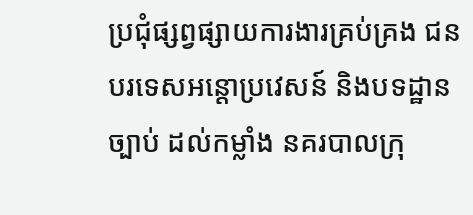ប្រជុំផ្សព្វផ្សាយការងារគ្រប់គ្រង ជនបរទេសអន្ដោប្រវេសន៍ និងបទដ្ឋានច្បាប់ ដល់កម្លាំង នគរបាលក្រុ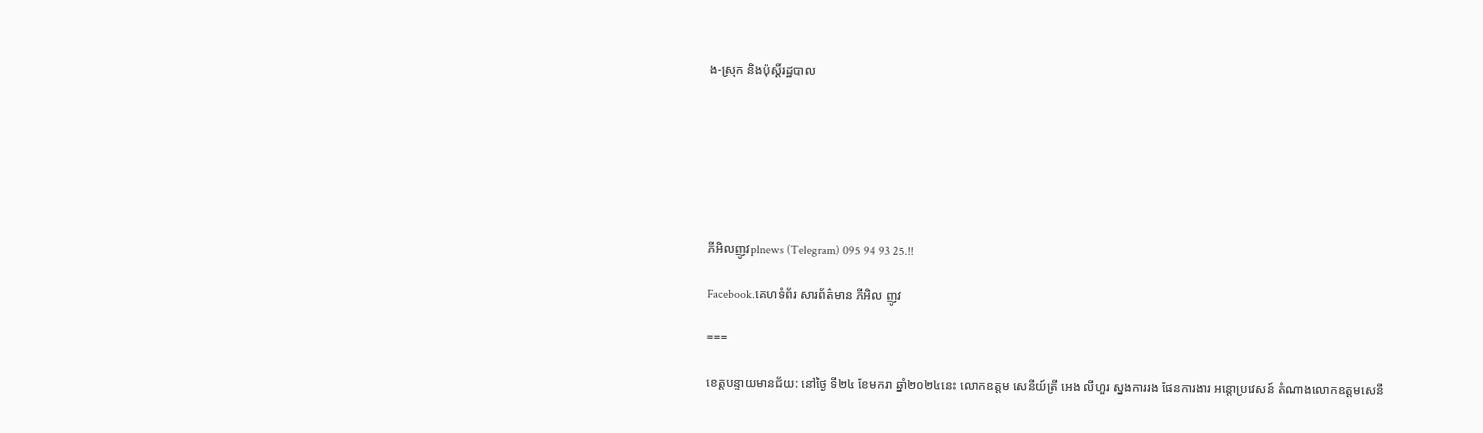ង-ស្រុក និងប៉ុស្តិ៍រដ្ឋបាល







ភីអិលញូវplnews (Telegram) 095 94 93 25.!!

Facebook.គេហទំព័រ សារព័ត៌មាន ភីអិល ញូវ

===

ខេត្តបន្ទាយមានជ័យ: នៅថ្ងៃ ទី២៤ ខែមករា ឆ្នាំ២០២៤នេះ លោកឧត្តម សេនីយ៍ត្រី អេង លីហួរ ស្នងការរង ផែនការងារ អន្តោប្រវេសន៍ តំណាងលោកឧត្តមសេនី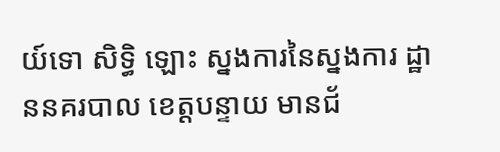យ៍ទោ សិទ្ធិ ឡោះ ស្នងការនៃស្នងការ ដ្ឋាននគរបាល ខេត្តបន្ទាយ មានជ័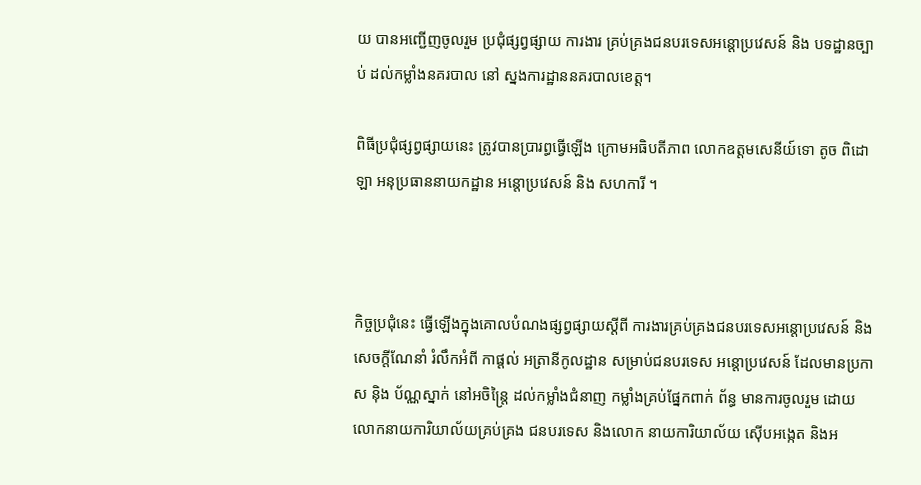យ បានអញ្ជើញចូលរួម ប្រជុំផ្សព្វផ្សាយ ការងារ គ្រប់គ្រងជនបរទេសអន្ដោប្រវេសន៍ និង បទដ្ឋានច្បាប់ ដល់កម្លាំងនគរបាល នៅ ស្នងការដ្ឋាននគរបាលខេត្ត។

ពិធីប្រជុំផ្សព្វផ្សាយនេះ ត្រូវបានប្រារព្ធធ្វើឡើង ក្រោមអធិបតីភាព លោកឧត្តមសេនីយ៍ទោ តូច ពិដោឡា អនុប្រធាននាយកដ្ឋាន អន្តោប្រវេសន៍ និង សហការី ។



កិច្ចប្រជុំនេះ ធ្វើឡើងក្នុងគោលបំណងផ្សព្វផ្សាយស្តីពី ការងារគ្រប់គ្រងជនបរទេសអន្ដោប្រវេសន៍ និង សេចក្តីណែនាំ រំលឹកអំពី កាផ្តល់ អត្រានីកូលដ្ឋាន សម្រាប់ជនបរទេស អន្តោប្រវេសន៍ ដែលមានប្រកាស នុិង ប័ណ្ណស្នាក់ នៅអចិន្ត្រៃ ដល់កម្លាំងជំនាញ កម្លាំងគ្រប់ផ្នែកពាក់ ព័ន្ធ មានការចូលរួម ដោយ លោកនាយការិយាល័យគ្រប់គ្រង ជនបរទេស និងលោក នាយការិយាល័យ ស៊ើបអង្កេត និងអ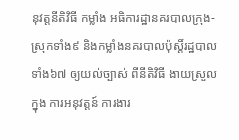នុវត្តនីតិវិធី កម្លាំង អធិការដ្ឋានគរបាលក្រុង-ស្រុកទាំង៩ និងកម្លាំងនគរបាលប៉ុស្តិ៍រដ្ឋបាលទាំង៦៧ ឲ្យយល់ច្បាស់ ពីនីតិវិធី ងាយស្រួលក្នុង ការអនុវត្តន៍ ការងារ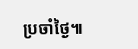ប្រចាំថ្ងៃ៕